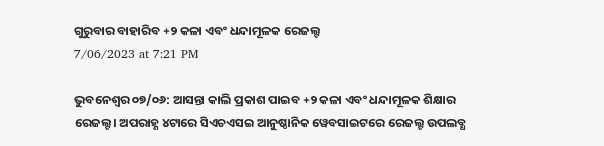ଗୁରୁବାର ବାହାରିବ +୨ କଳା ଏବଂ ଧନ୍ଦାମୂଳକ ରେଜଲ୍ଟ
7/06/2023 at 7:21 PM

ଭୁବନେଶ୍ୱର ୦୭/୦୬: ଆସନ୍ତା କାଲି ପ୍ରକାଶ ପାଇବ +୨ କଳା ଏବଂ ଧନ୍ଦାମୂଳକ ଶିକ୍ଷାର ରେଜଲ୍ଟ। ଅପରାହ୍ଣ ୪ଟାରେ ସିଏଚଏସଇ ଆନୁଷ୍ଠାନିକ ୱେବସାଇଟରେ ରେଜଲ୍ଟ ଉପଲବ୍ଧ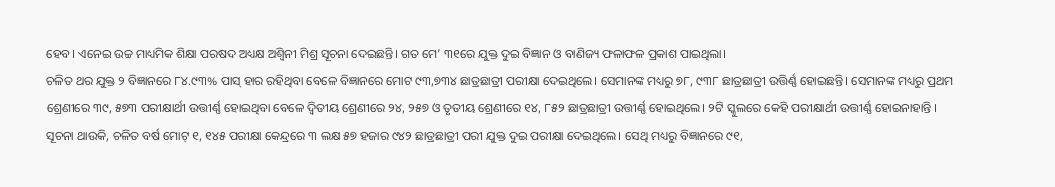ହେବ। ଏନେଇ ଉଚ୍ଚ ମାଧ୍ୟମିକ ଶିକ୍ଷା ପରଷଦ ଅଧ୍ୟକ୍ଷ ଅଶ୍ୱିନୀ ମିଶ୍ର ସୂଚନା ଦେଇଛନ୍ତି। ଗତ ମେ’ ୩୧ରେ ଯୁକ୍ତ ଦୁଇ ବିଜ୍ଞାନ ଓ ବାଣିଜ୍ୟ ଫଳାଫଳ ପ୍ରକାଶ ପାଇଥିଲା।
ଚଳିତ ଥର ଯୁକ୍ତ ୨ ବିଜ୍ଞାନରେ ୮୪.୯୩% ପାସ୍ ହାର ରହିଥିବା ବେଳେ ବିଜ୍ଞାନରେ ମୋଟ ୯୩,୭୩୪ ଛାତ୍ରଛାତ୍ରୀ ପରୀକ୍ଷା ଦେଇଥିଲେ। ସେମାନଙ୍କ ମଧ୍ୟରୁ ୭୮, ୯୩୮ ଛାତ୍ରଛାତ୍ରୀ ଉତ୍ତିର୍ଣ୍ଣ ହୋଇଛନ୍ତି। ସେମାନଙ୍କ ମଧ୍ୟରୁ ପ୍ରଥମ ଶ୍ରେଣୀରେ ୩୯, ୫୭୩ ପରୀକ୍ଷାର୍ଥୀ ଉତ୍ତୀର୍ଣ୍ଣ ହୋଇଥିବା ବେଳେ ଦ୍ୱିତୀୟ ଶ୍ରେଣୀରେ ୨୪, ୨୫୭ ଓ ତୃତୀୟ ଶ୍ରେଣୀରେ ୧୪, ୮୫୨ ଛାତ୍ରଛାତ୍ରୀ ଉତ୍ତୀର୍ଣ୍ଣ ହୋଇଥିଲେ। ୨ଟି ସ୍କୁଲରେ କେହି ପରୀକ୍ଷାର୍ଥୀ ଉତ୍ତୀର୍ଣ୍ଣ ହୋଇନାହାନ୍ତି ।
ସୂଚନା ଥାଉକି, ଚଳିତ ବର୍ଷ ମୋଟ୍ ୧, ୧୪୫ ପରୀକ୍ଷା କେନ୍ଦ୍ରରେ ୩ ଲକ୍ଷ ୫୭ ହଜାର ୯୪୨ ଛାତ୍ରଛାତ୍ରୀ ପରୀ ଯୁକ୍ତ ଦୁଇ ପରୀକ୍ଷା ଦେଇଥିଲେ। ସେଥି ମଧ୍ୟରୁ ବିଜ୍ଞାନରେ ୯୧,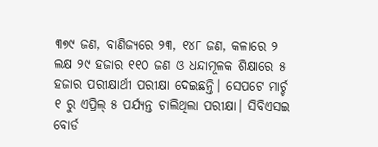୩୭୯ ଜଣ, ବାଣିଜ୍ୟରେ ୨୩, ୧୪୮ ଜଣ, କଳାରେ ୨ ଲକ୍ଷ ୨୯ ହଜାର ୧୧୦ ଜଣ ଓ ଧନ୍ଦାମୂଳକ ଶିକ୍ଷାରେ ୫ ହଜାର ପରୀକ୍ଷାର୍ଥୀ ପରୀକ୍ଷା ଦେଇଛନ୍ତି। ସେପଟେ ମାର୍ଚ୍ଚ ୧ ରୁ ଏପ୍ରିଲ୍ ୫ ପର୍ଯ୍ୟନ୍ତ ଚାଲିଥିଲା ପରୀକ୍ଷା। ସିବିଏସଇ ବୋର୍ଡ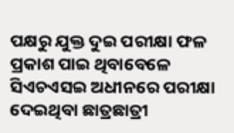ପକ୍ଷରୁ ଯୁକ୍ତ ଦୁଇ ପରୀକ୍ଷା ଫଳ ପ୍ରକାଶ ପାଇ ଥିବାବେଳେ ସିଏଚଏସଇ ଅଧୀନରେ ପରୀକ୍ଷା ଦେଇଥିବା ଛାତ୍ରଛାତ୍ରୀ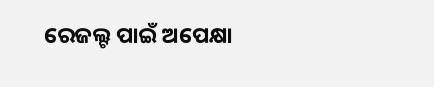ରେଜଲ୍ଟ ପାଇଁ ଅପେକ୍ଷା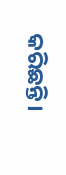କରିଛନ୍ତି।